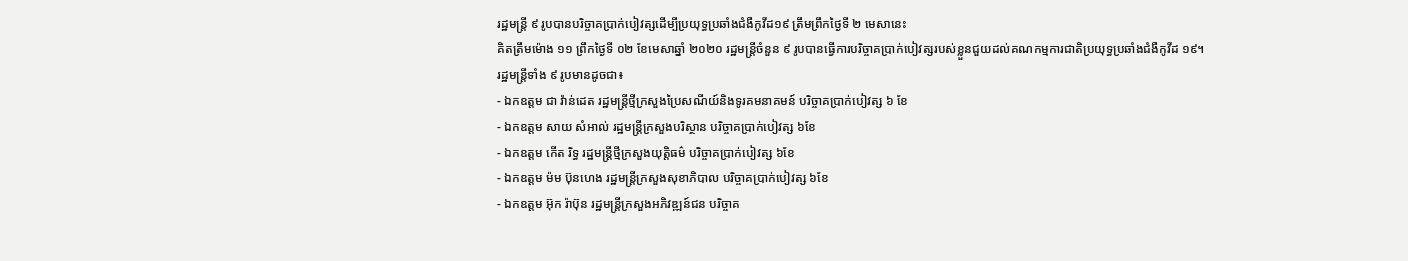រដ្ឋមន្ត្រី ៩ រូបបានបរិច្ចាគប្រាក់បៀវត្សដើម្បីប្រយុទ្ធប្រឆាំងជំងឺកូវីដ១៩ ត្រឹមព្រឹកថ្ងៃទី ២ មេសានេះ
គិតត្រឹមម៉ោង ១១ ព្រឹកថ្ងៃទី ០២ ខែមេសាឆ្នាំ ២០២០ រដ្ឋមន្ត្រីចំនួន ៩ រូបបានធ្វើការបរិច្ចាគប្រាក់បៀវត្សរបស់ខ្លួនជួយដល់គណកម្មការជាតិប្រយុទ្ធប្រឆាំងជំងឺកូវីដ ១៩។
រដ្ឋមន្ត្រីទាំង ៩ រូបមានដូចជា៖
- ឯកឧត្តម ជា វ៉ាន់ដេត រដ្ឋមន្ត្រីថ្មីក្រសួងប្រៃសណីយ៍និងទូរគមនាគមន៍ បរិច្ចាគប្រាក់បៀវត្ស ៦ ខែ
- ឯកឧត្តម សាយ សំអាល់ រដ្ឋមន្ត្រីក្រសួងបរិស្ថាន បរិច្ចាគប្រាក់បៀវត្ស ៦ខែ
- ឯកឧត្តម កើត រិទ្ធ រដ្ឋមន្ត្រីថ្មីក្រសួងយុត្តិធម៌ បរិច្ចាគប្រាក់បៀវត្ស ៦ខែ
- ឯកឧត្តម ម៉ម ប៊ុនហេង រដ្ឋមន្ត្រីក្រសួងសុខាភិបាល បរិច្ចាគប្រាក់បៀវត្ស ៦ខែ
- ឯកឧត្តម អ៊ុក រ៉ាប៊ុន រដ្ឋមន្ត្រីក្រសួងអភិវឌ្ឍន៍ជន បរិច្ចាគ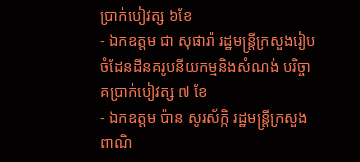ប្រាក់បៀវត្ស ៦ខែ
- ឯកឧត្តម ជា សុផារ៉ា រដ្ឋមន្ត្រីក្រសួងរៀបចំដែនដីនគរូបនីយកម្មនិងសំណង់ បរិច្ចាគប្រាក់បៀវត្ស ៧ ខែ
- ឯកឧត្តម ប៉ាន សូរស័ក្កិ រដ្ឋមន្ត្រីក្រសួងពាណិ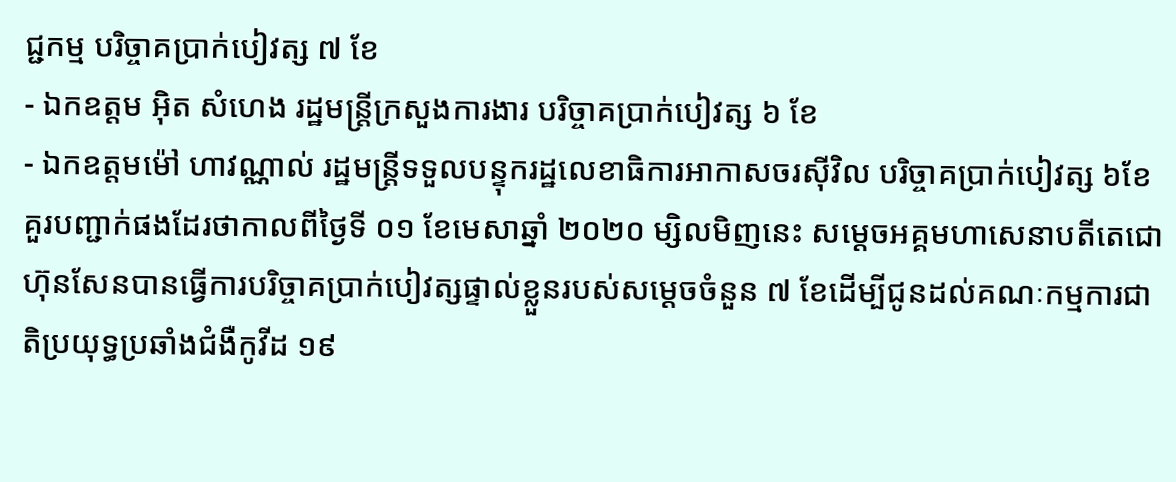ជ្ជកម្ម បរិច្ចាគប្រាក់បៀវត្ស ៧ ខែ
- ឯកឧត្តម អ៊ិត សំហេង រដ្ឋមន្ត្រីក្រសួងការងារ បរិច្ចាគប្រាក់បៀវត្ស ៦ ខែ
- ឯកឧត្តមម៉ៅ ហាវណ្ណាល់ រដ្ឋមន្ត្រីទទួលបន្ទុករដ្ឋលេខាធិការអាកាសចរស៊ីវិល បរិច្ចាគប្រាក់បៀវត្ស ៦ខែ
គួរបញ្ជាក់ផងដែរថាកាលពីថ្ងៃទី ០១ ខែមេសាឆ្នាំ ២០២០ ម្សិលមិញនេះ សម្ដេចអគ្គមហាសេនាបតីតេជោហ៊ុនសែនបានធ្វើការបរិច្ចាគប្រាក់បៀវត្សផ្ទាល់ខ្លួនរបស់សម្ដេចចំនួន ៧ ខែដើម្បីជូនដល់គណៈកម្មការជាតិប្រយុទ្ធប្រឆាំងជំងឺកូវីដ ១៩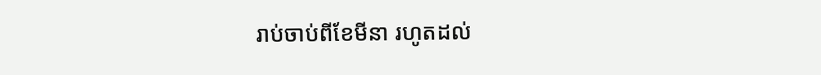រាប់ចាប់ពីខែមីនា រហូតដល់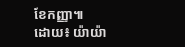ខែកញ្ញា៕
ដោយ៖ យ៉ាយ៉ា